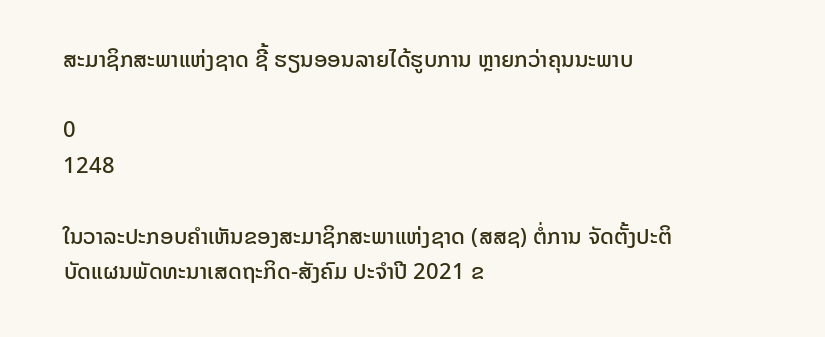ສະມາຊິກສະພາແຫ່ງຊາດ ຊີ້ ຮຽນອອນລາຍໄດ້ຮູບການ ຫຼາຍກວ່າຄຸນນະພາບ

0
1248

ໃນວາລະປະກອບຄໍາເຫັນຂອງສະມາຊິກສະພາແຫ່ງຊາດ (ສສຊ) ຕໍ່ການ ຈັດຕັ້ງປະຕິບັດແຜນພັດທະນາເສດຖະກິດ-ສັງຄົມ ປະຈໍາປີ 2021 ຂ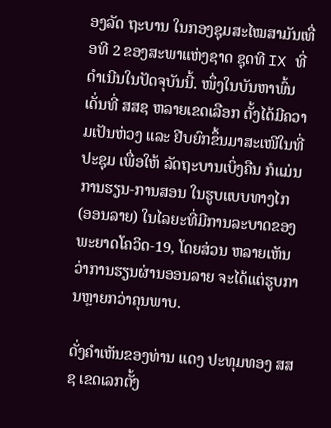ອງລັດ ຖະບານ ໃນກອງຊຸມສະໄໝສາມັນເທື່ອທີ 2 ຂອງສະພາແຫ່ງຊາດ ຊຸດທີ IX ທີ່ດໍາເນີນໃນປັດຈຸບັນນີ້. ໜຶ່ງໃນບັນຫາພົ້ນເດັ່ນທີ່ ສສຊ ຫລາຍເຂດເລືອກ ຕັ້ງໄດ້ມີຄວາມເປັນຫ່ວງ ແລະ ຢີບຍົກຂຶ້ນມາສະເໜີໃນທີ່ປະຊຸມ ເພື່ອໃຫ້ ລັດຖະບານເບິ່ງຄືນ ກໍແມ່ນການຮຽນ-ການສອນ ໃນຮູບແບບທາງໄກ (ອອນລາຍ) ໃນໄລຍະທີ່ມີການລະບາດຂອງພະຍາດໂຄວິດ-19, ໂດຍສ່ວນ ຫລາຍເຫັນວ່າການຮຽນຜ່ານອອນລາຍ ຈະໄດ້ແຕ່ຮູບການຫຼາຍກວ່າຄຸນພາບ.

ດັ່ງຄໍາເຫັນຂອງທ່ານ ແດງ ປະທຸມທອງ ສສຊ ເຂດເລກຕັ້ງ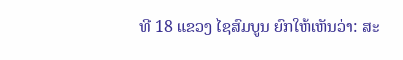ທີ 18 ແຂວງ ໄຊສົມບູນ ຍົກໃຫ້ເຫັນວ່າ: ສະ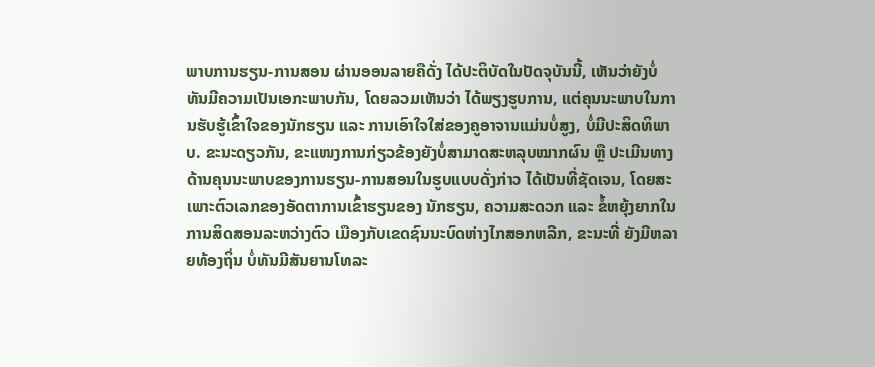ພາບການຮຽນ-ການສອນ ຜ່ານອອນລາຍຄືດັ່ງ ໄດ້ປະຕິບັດໃນປັດຈຸບັນນີ້, ເຫັນວ່າຍັງບໍ່ທັນມີຄວາມເປັນເອກະພາບກັນ, ໂດຍລວມເຫັນວ່າ ໄດ້ພຽງຮູບການ, ແຕ່ຄຸນນະພາບໃນການຮັບຮູ້ເຂົ້າໃຈຂອງນັກຮຽນ ແລະ ການເອົາໃຈໃສ່ຂອງຄູອາຈານແມ່ນບໍ່ສູງ, ບໍ່ມີປະສິດທິພາບ. ຂະນະດຽວກັນ, ຂະແໜງການກ່ຽວຂ້ອງຍັງບໍ່ສາມາດສະຫລຸບໝາກຜົນ ຫຼື ປະເມີນທາງດ້ານຄຸນນະພາບຂອງການຮຽນ-ການສອນໃນຮູບແບບດັ່ງກ່າວ ໄດ້ເປັນທີ່ຊັດເຈນ, ໂດຍສະເພາະຕົວເລກຂອງອັດຕາການເຂົ້າຮຽນຂອງ ນັກຮຽນ, ຄວາມສະດວກ ແລະ ຂໍ້ຫຍຸ້ງຍາກໃນການສິດສອນລະຫວ່າງຕົວ ເມືອງກັບເຂດຊົນນະບົດຫ່າງໄກສອກຫລີກ, ຂະນະທີ່ ຍັງມີຫລາຍທ້ອງຖິ່ນ ບໍ່ທັນມີສັນຍານໂທລະ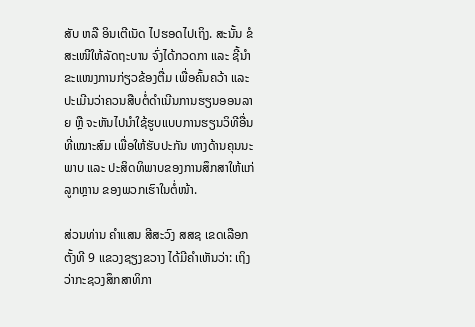ສັບ ຫລື ອິນເຕີເນັດ ໄປຮອດໄປເຖິງ. ສະນັ້ນ ຂໍສະເໜີໃຫ້ລັດຖະບານ ຈົ່ງໄດ້ກວດກາ ແລະ ຊີ້ນໍາຂະແໜງການກ່ຽວຂ້ອງຕື່ມ ເພື່ອຄົ້ນຄວ້າ ແລະ ປະເມີນວ່າຄວນສືບຕໍ່ດໍາເນີນການຮຽນອອນລາຍ ຫຼື ຈະຫັນໄປນໍາໃຊ້ຮູບແບບການຮຽນວິທີອື່ນທີ່ເໝາະສົມ ເພື່ອໃຫ້ຮັບປະກັນ ທາງດ້ານຄຸນນະພາບ ແລະ ປະສິດທິພາບຂອງການສຶກສາໃຫ້ແກ່ລູກຫຼານ ຂອງພວກເຮົາໃນຕໍ່ໜ້າ.

ສ່ວນທ່ານ ຄໍາແສນ ສີສະວົງ ສສຊ ເຂດເລືອກຕັ້ງທີ 9 ແຂວງຊຽງຂວາງ ໄດ້ມີຄໍາເຫັນວ່າ: ເຖິງວ່າກະຊວງສຶກສາທິກາ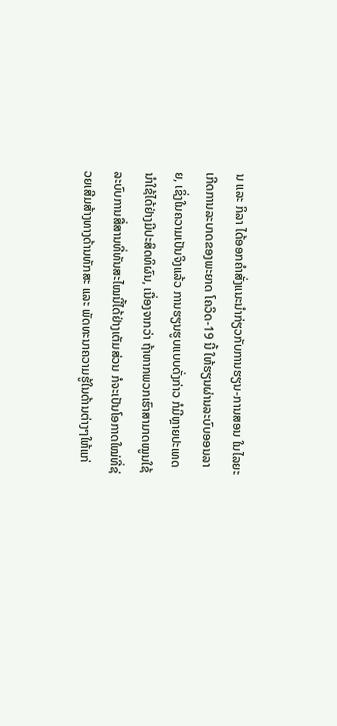ນ ແລະ ກິລາ ໄດ້ອອກຄໍາສັ່ງແນະນໍາກ່ຽວກັບການຮຽນ-ການສອນ ໃນໄລຍະເກີດການລະບາດຂອງພະຍາດ ໂຄວິດ-19 ນີ້ ໃຫ້ຮຽນຜ່ານລະບົບອອນລາຍ, ເຊິ່ງໃນຄວາມເປັນຈິງແລ້ວ ການຮຽນຮູບແບບດັ່ງກ່າວ ກໍມີຫຼາຍປະເທດນໍາໃຊ້ໄດ້ຢ່າງມີປະສິດທິຜົນ, ເນື່ອງຈາກວ່າ ຖ້າຫາກພວກເຮົາສາມາດໝູນໃຊ້ລະບົບການສື່ສານທີ່ທັນສະໄໝນີ້ໄດ້ຢ່າງເຕັມສ່ວນ ກໍຈະເປັນໂອກາດໃໝ່ທີ່ຊ່ວຍເສີມສ້າງທາງດ້ານທັກສະ ແລະ ພັດທະນາຄວາມຮູ້ໃນດ້ານຕ່າງໆໃຫ້ແກ່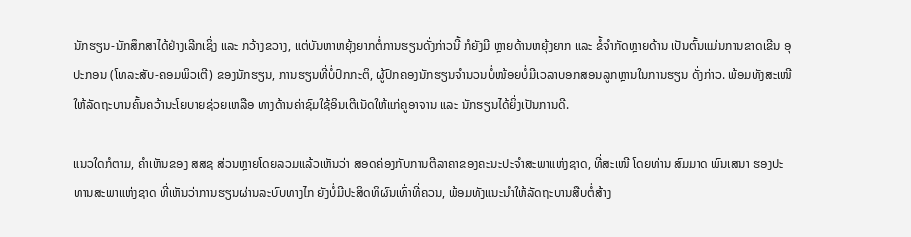ນັກຮຽນ-ນັກສຶກສາໄດ້ຢ່າງເລີກເຊິ່ງ ແລະ ກວ້າງຂວາງ, ແຕ່ບັນຫາຫຍຸ້ງຍາກຕໍ່ການຮຽນດັ່ງກ່າວນີ້ ກໍຍັງມີ ຫຼາຍດ້ານຫຍຸ້ງຍາກ ແລະ ຂໍ້ຈໍາກັດຫຼາຍດ້ານ ເປັນຕົ້ນແມ່ນການຂາດເຂີນ ອຸປະກອນ (ໂທລະສັບ-ຄອມພິວເຕີ) ຂອງນັກຮຽນ, ການຮຽນທີ່ບໍ່ປົກກະຕິ, ຜູ້ປົກຄອງນັກຮຽນຈໍານວນບໍ່ໜ້ອຍບໍ່ມີເວລາບອກສອນລູກຫຼານໃນການຮຽນ ດັ່ງກ່າວ. ພ້ອມທັງສະເໜີ ໃຫ້ລັດຖະບານຄົ້ນຄວ້ານະໂຍບາຍຊ່ວຍເຫລືອ ທາງດ້ານຄ່າຊົມໃຊ້ອິນເຕີເນັດໃຫ້ແກ່ຄູອາຈານ ແລະ ນັກຮຽນໄດ້ຍິ່ງເປັນການດີ.

ແນວໃດກໍຕາມ, ຄໍາເຫັນຂອງ ສສຊ ສ່ວນຫຼາຍໂດຍລວມແລ້ວເຫັນວ່າ ສອດຄ່ອງກັບການຕີລາຄາຂອງຄະນະປະຈໍາສະພາແຫ່ງຊາດ, ທີ່ສະເໜີ ໂດຍທ່ານ ສົມມາດ ພົນເສນາ ຮອງປະທານສະພາແຫ່ງຊາດ ທີ່ເຫັນວ່າການຮຽນຜ່ານລະບົບທາງໄກ ຍັງບໍ່ມີປະສິດທິຜົນເທົ່າທີ່ຄວນ, ພ້ອມທັງແນະນໍາໃຫ້ລັດຖະບານສືບຕໍ່ສ້າງ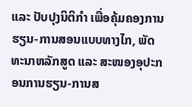ແລະ ປັບປຸງນິຕິກໍາ ເພື່ອຄຸ້ມຄອງການຮຽນ-ການສອນແບບທາງໄກ, ພັດທະນາຫລັກສູດ ແລະ ສະໜອງອຸປະກອນການຮຽນ-ການສ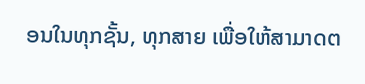ອນໃນທຸກຊັ້ນ, ທຸກສາຍ ເພື່ອໃຫ້ສາມາດຕ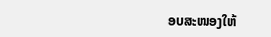ອບສະໜອງໃຫ້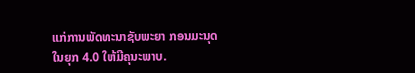ແກ່ການພັດທະນາຊັບພະຍາ ກອນມະນຸດໃນຍຸກ 4.0 ໃຫ້ມີຄຸນະພາບ.